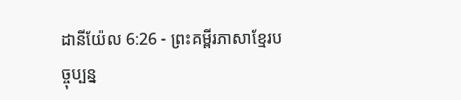ដានីយ៉ែល 6:26 - ព្រះគម្ពីរភាសាខ្មែរបច្ចុប្បន្ន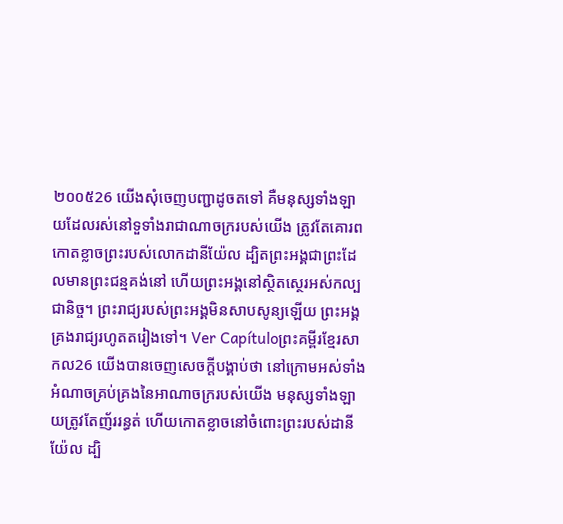២០០៥26 យើងសុំចេញបញ្ជាដូចតទៅ គឺមនុស្សទាំងឡាយដែលរស់នៅទួទាំងរាជាណាចក្ររបស់យើង ត្រូវតែគោរពកោតខ្លាចព្រះរបស់លោកដានីយ៉ែល ដ្បិតព្រះអង្គជាព្រះដែលមានព្រះជន្មគង់នៅ ហើយព្រះអង្គនៅស្ថិតស្ថេរអស់កល្បជានិច្ច។ ព្រះរាជ្យរបស់ព្រះអង្គមិនសាបសូន្យឡើយ ព្រះអង្គគ្រងរាជ្យរហូតតរៀងទៅ។ Ver Capítuloព្រះគម្ពីរខ្មែរសាកល26 យើងបានចេញសេចក្ដីបង្គាប់ថា នៅក្រោមអស់ទាំងអំណាចគ្រប់គ្រងនៃអាណាចក្ររបស់យើង មនុស្សទាំងឡាយត្រូវតែញ័ររន្ធត់ ហើយកោតខ្លាចនៅចំពោះព្រះរបស់ដានីយ៉ែល ដ្បិ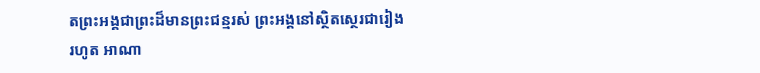តព្រះអង្គជាព្រះដ៏មានព្រះជន្មរស់ ព្រះអង្គនៅស្ថិតស្ថេរជារៀងរហូត អាណា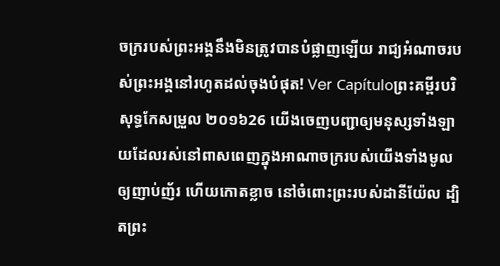ចក្ររបស់ព្រះអង្គនឹងមិនត្រូវបានបំផ្លាញឡើយ រាជ្យអំណាចរបស់ព្រះអង្គនៅរហូតដល់ចុងបំផុត! Ver Capítuloព្រះគម្ពីរបរិសុទ្ធកែសម្រួល ២០១៦26 យើងចេញបញ្ជាឲ្យមនុស្សទាំងឡាយដែលរស់នៅពាសពេញក្នុងអាណាចក្ររបស់យើងទាំងមូល ឲ្យញាប់ញ័រ ហើយកោតខ្លាច នៅចំពោះព្រះរបស់ដានីយ៉ែល ដ្បិតព្រះ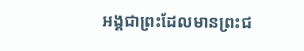អង្គជាព្រះដែលមានព្រះជ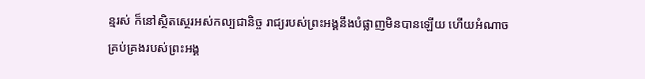ន្មរស់ ក៏នៅស្ថិតស្ថេរអស់កល្បជានិច្ច រាជ្យរបស់ព្រះអង្គនឹងបំផ្លាញមិនបានឡើយ ហើយអំណាចគ្រប់គ្រងរបស់ព្រះអង្គ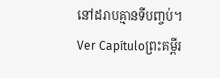នៅដរាបគ្មានទីបញ្ចប់។ Ver Capítuloព្រះគម្ពីរ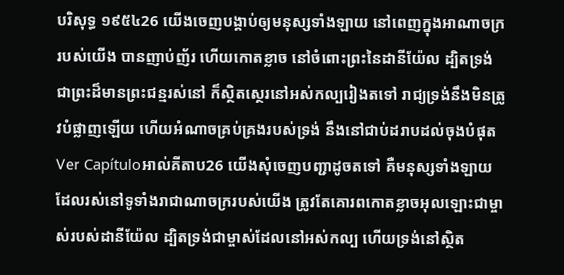បរិសុទ្ធ ១៩៥៤26 យើងចេញបង្គាប់ឲ្យមនុស្សទាំងឡាយ នៅពេញក្នុងអាណាចក្ររបស់យើង បានញាប់ញ័រ ហើយកោតខ្លាច នៅចំពោះព្រះនៃដានីយ៉ែល ដ្បិតទ្រង់ជាព្រះដ៏មានព្រះជន្មរស់នៅ ក៏ស្ថិតស្ថេរនៅអស់កល្បរៀងតទៅ រាជ្យទ្រង់នឹងមិនត្រូវបំផ្លាញឡើយ ហើយអំណាចគ្រប់គ្រងរបស់ទ្រង់ នឹងនៅជាប់ដរាបដល់ចុងបំផុត Ver Capítuloអាល់គីតាប26 យើងសុំចេញបញ្ជាដូចតទៅ គឺមនុស្សទាំងឡាយដែលរស់នៅទូទាំងរាជាណាចក្ររបស់យើង ត្រូវតែគោរពកោតខ្លាចអុលឡោះជាម្ចាស់របស់ដានីយ៉ែល ដ្បិតទ្រង់ជាម្ចាស់ដែលនៅអស់កល្ប ហើយទ្រង់នៅស្ថិត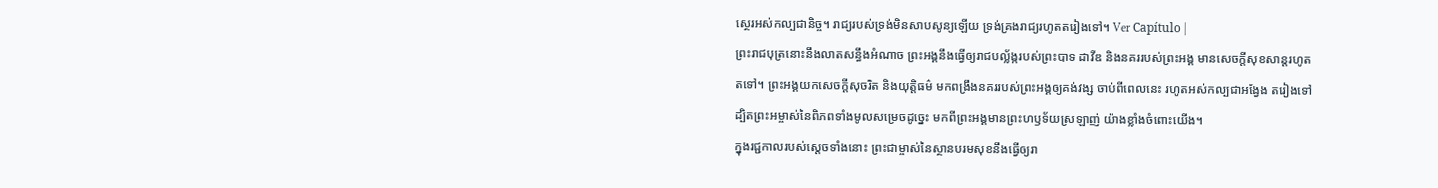ស្ថេរអស់កល្បជានិច្ច។ រាជ្យរបស់ទ្រង់មិនសាបសូន្យឡើយ ទ្រង់គ្រងរាជ្យរហូតតរៀងទៅ។ Ver Capítulo |
ព្រះរាជបុត្រនោះនឹងលាតសន្ធឹងអំណាច ព្រះអង្គនឹងធ្វើឲ្យរាជបល្ល័ង្ករបស់ព្រះបាទ ដាវីឌ និងនគររបស់ព្រះអង្គ មានសេចក្ដីសុខសាន្តរហូតតទៅ។ ព្រះអង្គយកសេចក្ដីសុចរិត និងយុត្តិធម៌ មកពង្រឹងនគររបស់ព្រះអង្គឲ្យគង់វង្ស ចាប់ពីពេលនេះ រហូតអស់កល្បជាអង្វែង តរៀងទៅ ដ្បិតព្រះអម្ចាស់នៃពិភពទាំងមូលសម្រេចដូច្នេះ មកពីព្រះអង្គមានព្រះហឫទ័យស្រឡាញ់ យ៉ាងខ្លាំងចំពោះយើង។
ក្នុងរជ្ជកាលរបស់ស្ដេចទាំងនោះ ព្រះជាម្ចាស់នៃស្ថានបរមសុខនឹងធ្វើឲ្យរា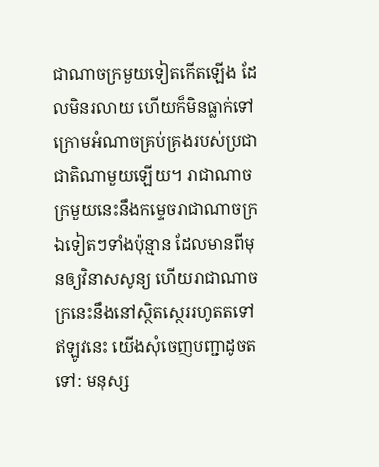ជាណាចក្រមួយទៀតកើតឡើង ដែលមិនរលាយ ហើយក៏មិនធ្លាក់ទៅក្រោមអំណាចគ្រប់គ្រងរបស់ប្រជាជាតិណាមួយឡើយ។ រាជាណាចក្រមួយនេះនឹងកម្ទេចរាជាណាចក្រឯទៀតៗទាំងប៉ុន្មាន ដែលមានពីមុនឲ្យវិនាសសូន្យ ហើយរាជាណាចក្រនេះនឹងនៅស្ថិតស្ថេររហូតតទៅ
ឥឡូវនេះ យើងសុំចេញបញ្ជាដូចតទៅ: មនុស្ស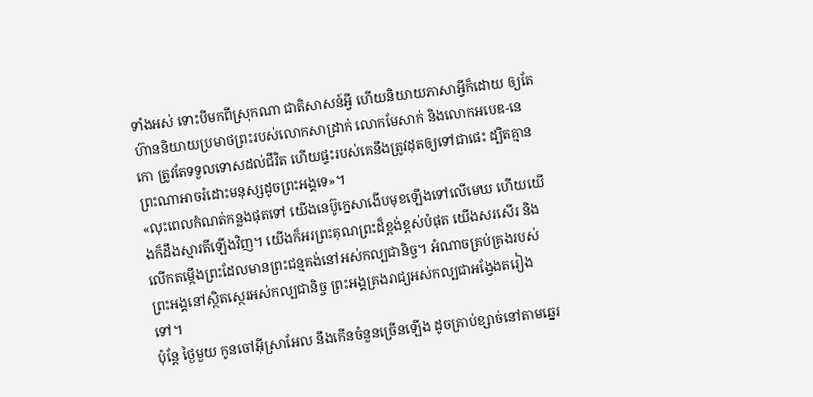ទាំងអស់ ទោះបីមកពីស្រុកណា ជាតិសាសន៍អ្វី ហើយនិយាយភាសាអ្វីក៏ដោយ ឲ្យតែហ៊ាននិយាយប្រមាថព្រះរបស់លោកសាដ្រាក់ លោកមែសាក់ និងលោកអបេឌ-នេកោ ត្រូវតែទទួលទោសដល់ជីវិត ហើយផ្ទះរបស់គេនឹងត្រូវដុតឲ្យទៅជាផេះ ដ្បិតគ្មានព្រះណាអាចរំដោះមនុស្សដូចព្រះអង្គទេ»។
«លុះពេលកំណត់កន្លងផុតទៅ យើងនេប៊ូក្នេសាងើបមុខឡើងទៅលើមេឃ ហើយយើងក៏ដឹងស្មារតីឡើងវិញ។ យើងក៏អរព្រះគុណព្រះដ៏ខ្ពង់ខ្ពស់បំផុត យើងសរសើរ និងលើកតម្កើងព្រះដែលមានព្រះជន្មគង់នៅអស់កល្បជានិច្ច។ អំណាចគ្រប់គ្រងរបស់ព្រះអង្គនៅស្ថិតស្ថេរអស់កល្បជានិច្ច ព្រះអង្គគ្រងរាជ្យអស់កល្បជាអង្វែងតរៀងទៅ។
ប៉ុន្តែ ថ្ងៃមួយ កូនចៅអ៊ីស្រាអែល នឹងកើនចំនួនច្រើនឡើង ដូចគ្រាប់ខ្សាច់នៅតាមឆ្នេរ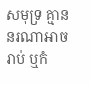សមុទ្រ គ្មាននរណាអាចរាប់ ឬកំ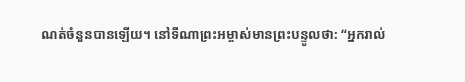ណត់ចំនួនបានឡើយ។ នៅទីណាព្រះអម្ចាស់មានព្រះបន្ទូលថា: “អ្នករាល់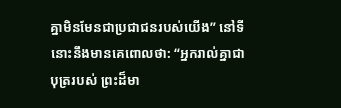គ្នាមិនមែនជាប្រជាជនរបស់យើង” នៅទីនោះនឹងមានគេពោលថា: “អ្នករាល់គ្នាជាបុត្ររបស់ ព្រះដ៏មា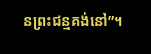នព្រះជន្មគង់នៅ”។